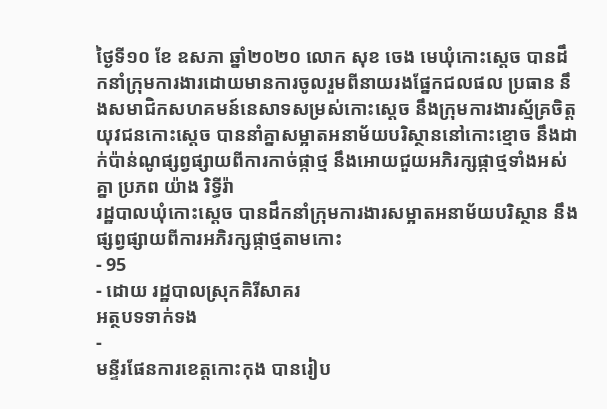ថ្ងៃទី១០ ខែ ឧសភា ឆ្នាំ២០២០ លោក សុខ ចេង មេឃុំកោះស្ដេច បានដឹកនាំក្រុមការងារដោយមានការចូលរួមពីនាយរងផ្នែកជលផល ប្រធាន នឹងសមាជិកសហគមន៍នេសាទសម្រស់កោះស្ដេច នឹងក្រុមការងារស្ម័គ្រចិត្តយុវជនកោះស្ដេច បាននាំគ្នាសម្អាតអនាម័យបរិស្ថាននៅកោះខ្មោច នឹងដាក់ប៉ាន់ណូផ្សព្វផ្សាយពីការកាច់ផ្កាថ្ម នឹងអោយជួយអភិរក្សផ្កាថ្មទាំងអស់គ្នា ប្រភព យ៉ាង រិទ្ធីរ៉ា
រដ្ឋបាលឃុំកោះស្ដេច បានដឹកនាំក្រុមការងារសម្អាតអនាម័យបរិស្ថាន នឹងផ្សព្វផ្សាយពីការអភិរក្សផ្កាថ្មតាមកោះ
- 95
- ដោយ រដ្ឋបាលស្រុកគិរីសាគរ
អត្ថបទទាក់ទង
-
មន្ទីរផែនការខេត្តកោះកុង បានរៀប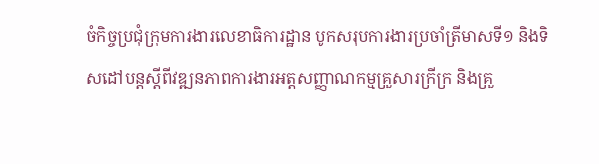ចំកិច្ចប្រជុំក្រុមការងារលេខាធិការដ្ឋាន បូកសរុបការងារប្រចាំត្រីមាសទី១ និងទិសដៅបន្តស្តីពីវឌ្ឍនភាពការងារអត្តសញ្ញាណកម្មគ្រួសារក្រីក្រ និងគ្រួ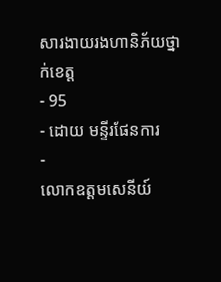សារងាយរងហានិភ័យថ្នាក់ខេត្ត
- 95
- ដោយ មន្ទីរផែនការ
-
លោកឧត្តមសេនីយ៍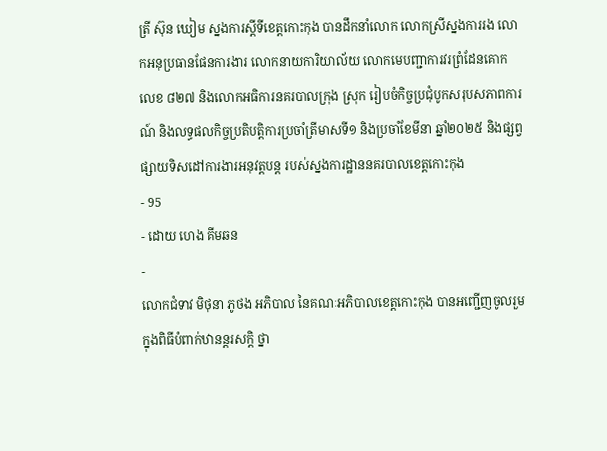ត្រី ស៊ុន ឃៀម ស្នងការស្ដីទីខេត្ដកោះកុង បានដឹកនាំលោក លោកស្រីស្នងការរង លោកអនុប្រធានផែនការងារ លោកនាយការិយាល័យ លោកមេបញ្ជាការវរព្រំដែនគោកលេខ ៨២៧ និងលោកអធិការនគរបាលក្រុង ស្រុក រៀបចំកិច្ចប្រជុំបូកសរុបសភាពការណ៍ និងលទ្ធផលកិច្ចប្រតិបត្តិការប្រចាំត្រីមាសទី១ និងប្រចាំខែមីនា ឆ្នាំ២០២៥ និងផ្សព្វផ្សាយទិសដៅការងារអនុវត្តបន្ត របស់ស្នងការដ្ឋាននគរបាលខេត្តកោះកុង
- 95
- ដោយ ហេង គីមឆន
-
លោកជំទាវ មិថុនា ភូថង អភិបាល នៃគណៈអភិបាលខេត្តកោះកុង បានអញ្ជើញចូលរួម ក្នុងពិធីបំពាក់ឋានន្តរសក្តិ ថ្នា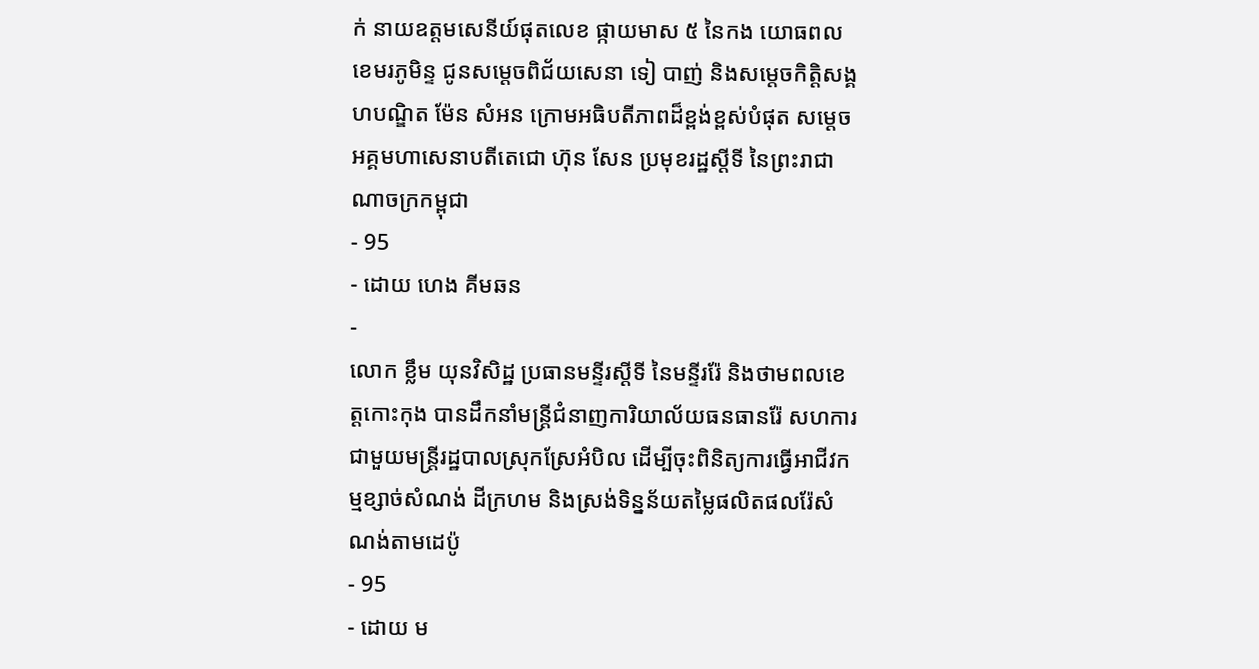ក់ នាយឧត្តមសេនីយ៍ផុតលេខ ផ្កាយមាស ៥ នៃកង យោធពលខេមរភូមិន្ទ ជូនសម្តេចពិជ័យសេនា ទៀ បាញ់ និងសម្តេចកិត្តិសង្គហបណ្ឌិត ម៉ែន សំអន ក្រោមអធិបតីភាពដ៏ខ្ពង់ខ្ពស់បំផុត សម្តេចអគ្គមហាសេនាបតីតេជោ ហ៊ុន សែន ប្រមុខរដ្ឋស្តីទី នៃព្រះរាជាណាចក្រកម្ពុជា
- 95
- ដោយ ហេង គីមឆន
-
លោក ខ្លឹម យុនវិសិដ្ឋ ប្រធានមន្ទីរស្ដីទី នៃមន្ទីររ៉ែ និងថាមពលខេត្តកោះកុង បានដឹកនាំមន្រ្តីជំនាញការិយាល័យធនធានរ៉ែ សហការជាមួយមន្រ្តីរដ្ឋបាលស្រុកស្រែអំបិល ដើម្បីចុះពិនិត្យការធ្វើអាជីវកម្មខ្សាច់សំណង់ ដីក្រហម និងស្រង់ទិន្នន័យតម្លៃផលិតផលរ៉ែសំណង់តាមដេប៉ូ
- 95
- ដោយ ម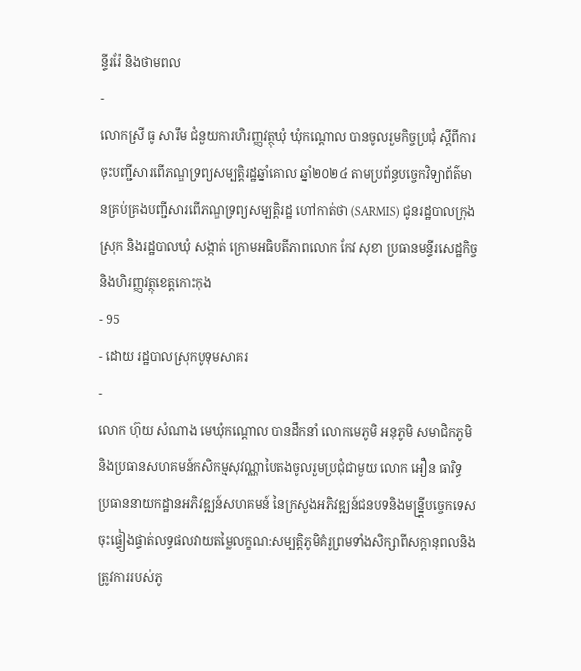ន្ទីររ៉ែ និងថាមពល
-
លោកស្រី ធូ សារឹម ជំនួយការហិរញ្ញវត្ថុឃុំ ឃុំកណ្តោល បានចូលរួមកិច្ចប្រជុំ ស្តីពីការចុះបញ្ជីសារពើភណ្ឌទ្រព្យសម្បត្តិរដ្ឋឆ្នាំគោល ឆ្នាំ២០២៤ តាមប្រព័ន្ធបច្ចេកវិទ្យាព័ត៌មានគ្រប់គ្រងបញ្ជីសារពើភណ្ឌទ្រព្យសម្បត្តិរដ្ឋ ហៅកាត់ថា (SARMIS) ជូនរដ្ឋបាលក្រុង ស្រុក និងរដ្ឋបាលឃុំ សង្កាត់ ក្រោមអធិបតីភាពលោក កែវ សុខា ប្រធានមន្ទីរសេដ្ឋកិច្ច និងហិរញ្ញវត្ថុខេត្តកោះកុង
- 95
- ដោយ រដ្ឋបាលស្រុកបូទុមសាគរ
-
លោក ហ៊ុយ សំណាង មេឃុំកណ្តោល បានដឹកនាំ លោកមេភូមិ អនុភូមិ សមាជិកភូមិ និងប្រធានសហគមន៍កសិកម្មសុវណ្ណាបៃតងចូលរួមប្រជុំជាមួយ លោក អឿន ធារិទ្ធ ប្រធាននាយកដ្ឋានអភិវឌ្ឍន៍សហគមន៍ នៃក្រសួងអភិវឌ្ឍន៍ជនបទនិងមន្ន្ត្រីបច្ចេកទេសចុះផ្ទៀងផ្ទាត់លទ្ធផលវាយតម្លៃលក្ខណ:សម្បត្តិភូមិគំរូព្រមទាំងសិក្សាពីសក្ដានុពលនិងត្រូវការរបស់ភូ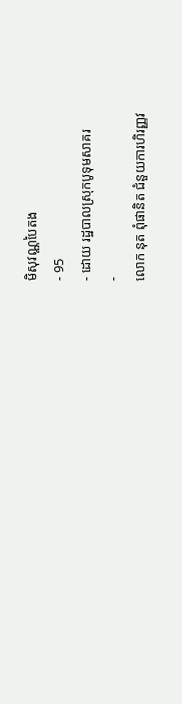មិសុវណ្ណបៃតង
- 95
- ដោយ រដ្ឋបាលស្រុកបូទុមសាគរ
-
លោក នុត ពុំផានិត ជំនួយការហិរញ្ញវ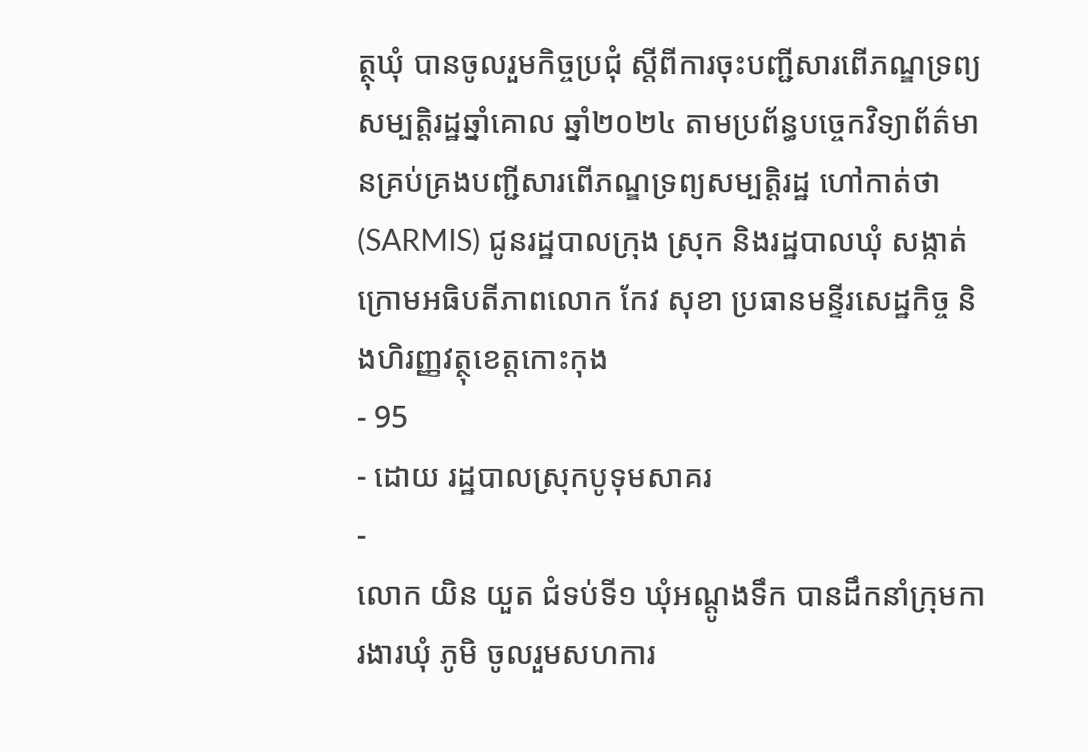ត្ថុឃុំ បានចូលរួមកិច្ចប្រជុំ ស្តីពីការចុះបញ្ជីសារពើភណ្ឌទ្រព្យសម្បត្តិរដ្ឋឆ្នាំគោល ឆ្នាំ២០២៤ តាមប្រព័ន្ធបច្ចេកវិទ្យាព័ត៌មានគ្រប់គ្រងបញ្ជីសារពើភណ្ឌទ្រព្យសម្បត្តិរដ្ឋ ហៅកាត់ថា (SARMIS) ជូនរដ្ឋបាលក្រុង ស្រុក និងរដ្ឋបាលឃុំ សង្កាត់ ក្រោមអធិបតីភាពលោក កែវ សុខា ប្រធានមន្ទីរសេដ្ឋកិច្ច និងហិរញ្ញវត្ថុខេត្តកោះកុង
- 95
- ដោយ រដ្ឋបាលស្រុកបូទុមសាគរ
-
លោក យិន យួត ជំទប់ទី១ ឃុំអណ្ដូងទឹក បានដឹកនាំក្រុមការងារឃុំ ភូមិ ចូលរួមសហការ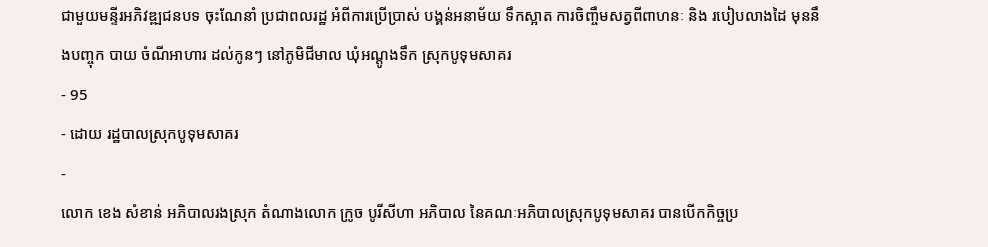ជាមួយមន្ទីរអភិវឌ្ឍជនបទ ចុះណែនាំ ប្រជាពលរដ្ឋ អំពីការប្រើប្រាស់ បង្គន់អនាម័យ ទឹកស្អាត ការចិញ្ចឹមសត្វពីពាហនៈ និង របៀបលាងដៃ មុននឹងបញ្ចុក បាយ ចំណីអាហារ ដល់កូនៗ នៅភូមិជីមាល ឃុំអណ្តូងទឹក ស្រុកបូទុមសាគរ
- 95
- ដោយ រដ្ឋបាលស្រុកបូទុមសាគរ
-
លោក ខេង សំខាន់ អភិបាលរងស្រុក តំណាងលោក ក្រូច បូរីសីហា អភិបាល នៃគណៈអភិបាលស្រុកបូទុមសាគរ បានបើកកិច្ចប្រ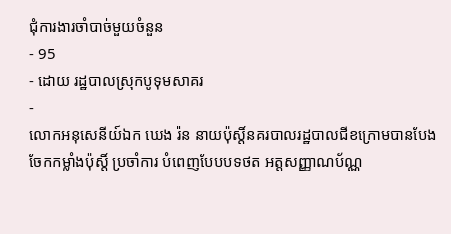ជុំការងារចាំបាច់មួយចំនួន
- 95
- ដោយ រដ្ឋបាលស្រុកបូទុមសាគរ
-
លោកអនុសេនីយ៍ឯក ឃេង រ៉ន នាយប៉ុស្តិ៍នគរបាលរដ្ឋបាលជីខក្រោមបានបែងចែកកម្លាំងប៉ុស្តិ៍ ប្រចាំការ បំពេញបែបបទថត អត្តសញ្ញាណប័ណ្ណ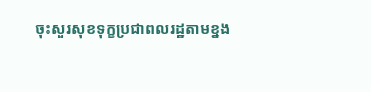ចុះសួរសុខទុក្ខប្រជាពលរដ្ឋតាមខ្នង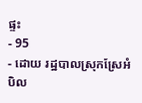ផ្ទះ
- 95
- ដោយ រដ្ឋបាលស្រុកស្រែអំបិល